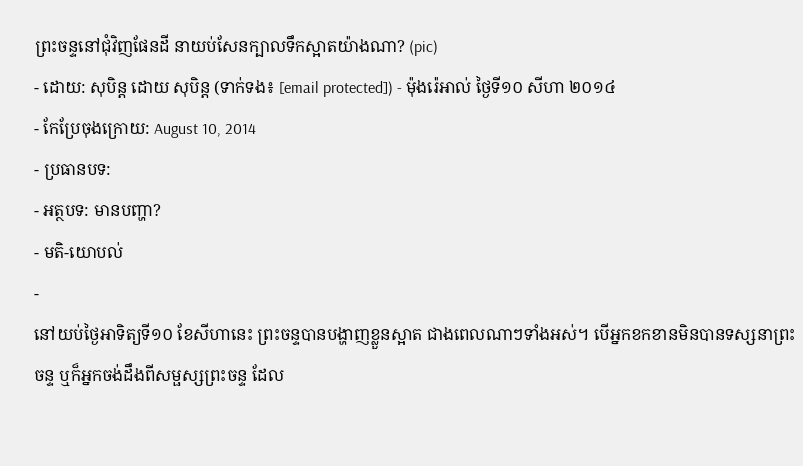ព្រះចន្ទនៅជុំវិញផែនដី នាយប់សែនក្បាលទឹកស្អាតយ៉ាងណា? (pic)
- ដោយ: សុបិន្ដ ដោយ សុបិន្ត (ទាក់ទង៖ [email protected]) - ម៉ុងរ៉េអាល់ ថ្ងៃទី១០ សីហា ២០១៤
- កែប្រែចុងក្រោយ: August 10, 2014
- ប្រធានបទ:
- អត្ថបទ: មានបញ្ហា?
- មតិ-យោបល់
-
នៅយប់ថ្ងៃអាទិត្យទី១០ ខែសីហានេះ ព្រះចន្ទបានបង្ហាញខ្លួនស្អាត ជាងពេលណាៗទាំងអស់។ បើអ្នកខកខានមិនបានទស្សនាព្រះចន្ទ ឬក៏អ្នកចង់ដឹងពីសម្ផស្សព្រះចន្ទ ដែល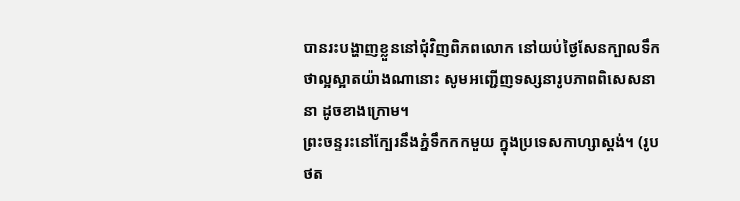បានរះបង្ហាញខ្លួននៅជុំវិញពិភពលោក នៅយប់ថ្ងៃសែនក្បាលទឹក ថាល្អស្អាតយ៉ាងណានោះ សូមអញ្ជើញទស្សនារូបភាពពិសេសនានា ដូចខាងក្រោម។
ព្រះចន្ទរះនៅក្បែរនឹងភ្នំទឹកកកមួយ ក្នុងប្រទេសកាហ្សាស្តង់។ (រូបថត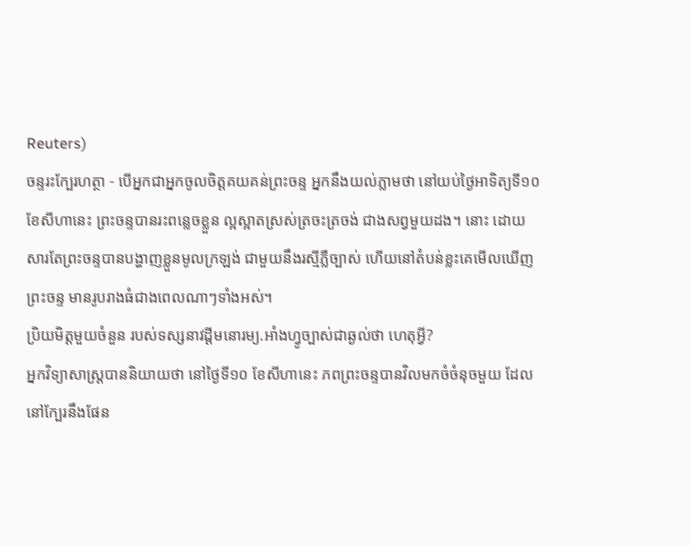Reuters)
ចន្ទរះក្បែរហត្ថា - បើអ្នកជាអ្នកចូលចិត្តគយគន់ព្រះចន្ទ អ្នកនឹងយល់ភ្លាមថា នៅយប់ថ្ងៃអាទិត្យទី១០ ខែសីហានេះ ព្រះចន្ទបានរះពន្លេចខ្លួន ល្អស្អាតស្រស់ត្រចះត្រចង់ ជាងសព្វមួយដង។ នោះ ដោយសារតែព្រះចន្ទបានបង្ហាញខ្លួនមូលក្រឡង់ ជាមួយនឹងរស្មីភ្លឺច្បាស់ ហើយនៅតំបន់ខ្លះគេមើលឃើញព្រះចន្ទ មានរូបរាងធំជាងពេលណាៗទាំងអស់។
ប្រិយមិត្តមួយចំនួន របស់ទស្សនាវដ្ដីមនោរម្យ.អាំងហ្វូច្បាស់ជាឆ្ងល់ថា ហេតុអ្វី?
អ្នកវិទ្យាសាស្ត្របាននិយាយថា នៅថ្ងៃទី១០ ខែសីហានេះ ភពព្រះចន្ទបានវិលមកចំចំនុចមួយ ដែលនៅក្បែរនឹងផែន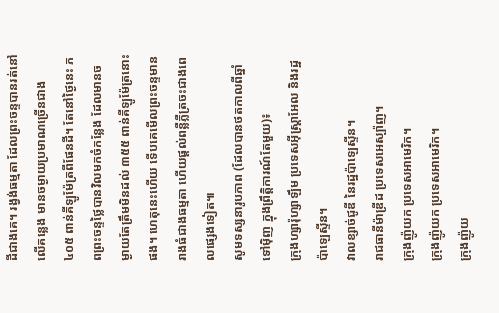ដីជាងគេ។ រង្វង់ធម្មតា ដែលព្រះចន្ទបានរត់នៅលើគន្លេង មានចម្ងាយប្រមាណច្រើនជាង ៤០៥ ពាន់គីឡូម៉ែត្រពីផែនដី។ តែនៅថ្ងៃនេះ ភពព្រះចន្ទថ្លៃបានវិលមកចំកន្លែង ដែលមានចម្ងាយតែត្រឹមមិនដល់ ៣៥៥ ពាន់គីឡូម៉ែត្រនោះផង។ ហេតុនេះហើយ ទើបគេមើលព្រះចន្ទមានរាងធំជាងធម្មតា ហើយផ្ដល់ពន្លឺភ្លឺត្រចះជាងពេលផ្សេងទៀត៕
សូមទស្សនារូបភាព (ដែលបានថតកាលពីឆ្នាំទៅម៉ិញ ក្នុងព្រឹត្តិការណ៍តែមួយ)៖
ក្រុងហ្សារ៉ុហ្សាឡឹម ប្រទេសអ៊ីស្ត្រាអែល និងរដ្ឋប៉ាឡេស្ទីន។
វាលខ្សាច់ជូឌី នៃរដ្ឋប៉ាឡេស្ទីន។
រាជធានីម៉ាឌ្រីដ ប្រទេសអេស្ប៉ាញ។
ក្រុងញ៉ូយក ប្រទេសអាមេរិក។
ក្រុងញ៉ូយក ប្រទេសអាមេរិក។
ក្រុងញ៉ូយ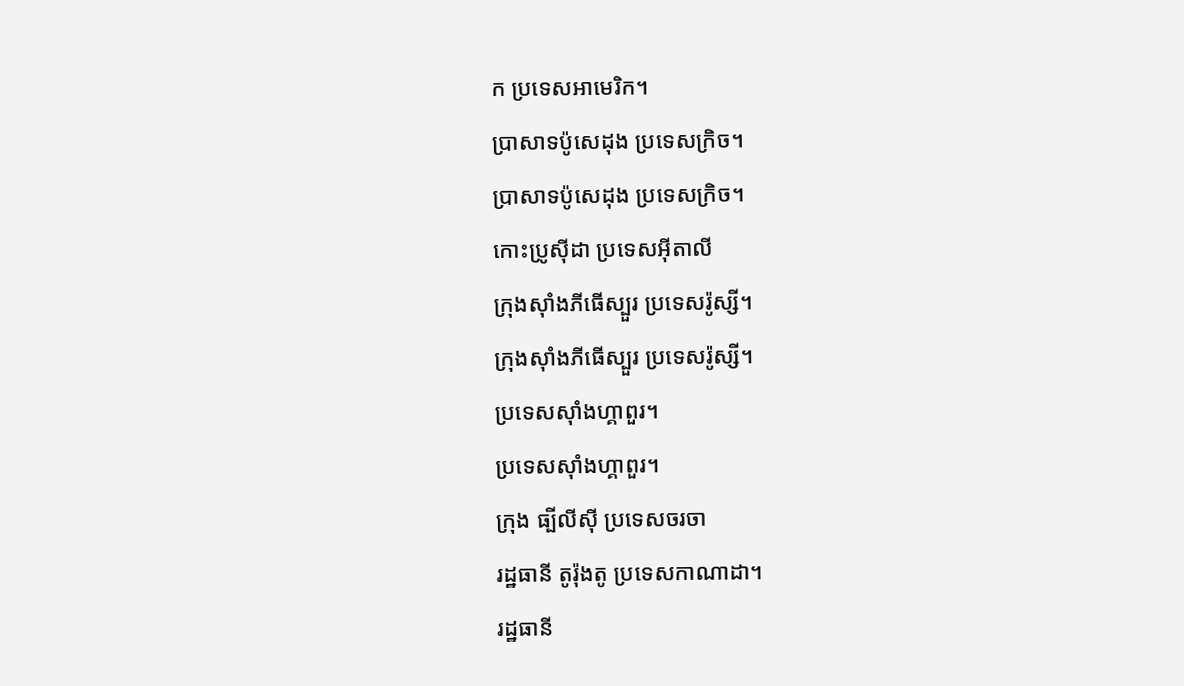ក ប្រទេសអាមេរិក។
ប្រាសាទប៉ូសេដុង ប្រទេសក្រិច។
ប្រាសាទប៉ូសេដុង ប្រទេសក្រិច។
កោះប្រូស៊ីដា ប្រទេសអ៊ីតាលី
ក្រុងស៊ាំងភីធើស្បួរ ប្រទេសរ៉ូស្សី។
ក្រុងស៊ាំងភីធើស្បួរ ប្រទេសរ៉ូស្សី។
ប្រទេសស៊ាំងហ្គាពួរ។
ប្រទេសស៊ាំងហ្គាពួរ។
ក្រុង ធ្បីលីស៊ី ប្រទេសចរចា
រដ្ឋធានី តូរ៉ុងតូ ប្រទេសកាណាដា។
រដ្ឋធានី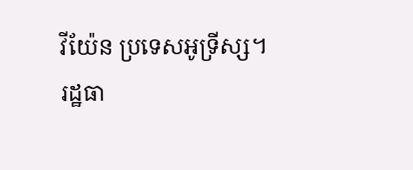វីយ៉ែន ប្រទេសអូទ្រីស្ស។
រដ្ឋធា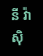នី វ៉ាស៊ិ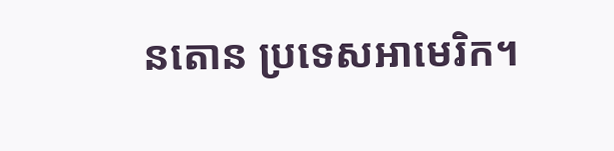នតោន ប្រទេសអាមេរិក។